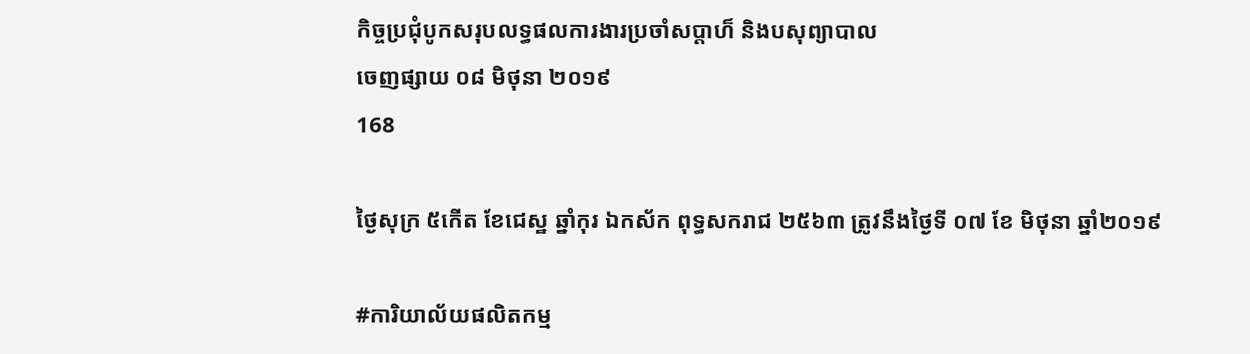កិច្ចប្រជុំបូកសរុបលទ្ធផលការងារប្រចាំសប្តាហ៏ និងបសុព្យាបាល
ចេញផ្សាយ ០៨ មិថុនា ២០១៩
168

ថ្ងៃសុក្រ ៥កើត ខែជេស្ឋ ឆ្នាំកុរ ឯកស័ក ពុទ្ធសករាជ ២៥៦៣ ត្រូវនឹងថ្ងៃទី ០៧ ខែ មិថុនា ឆ្នាំ២០១៩

#ការិយាល័យផលិតកម្ម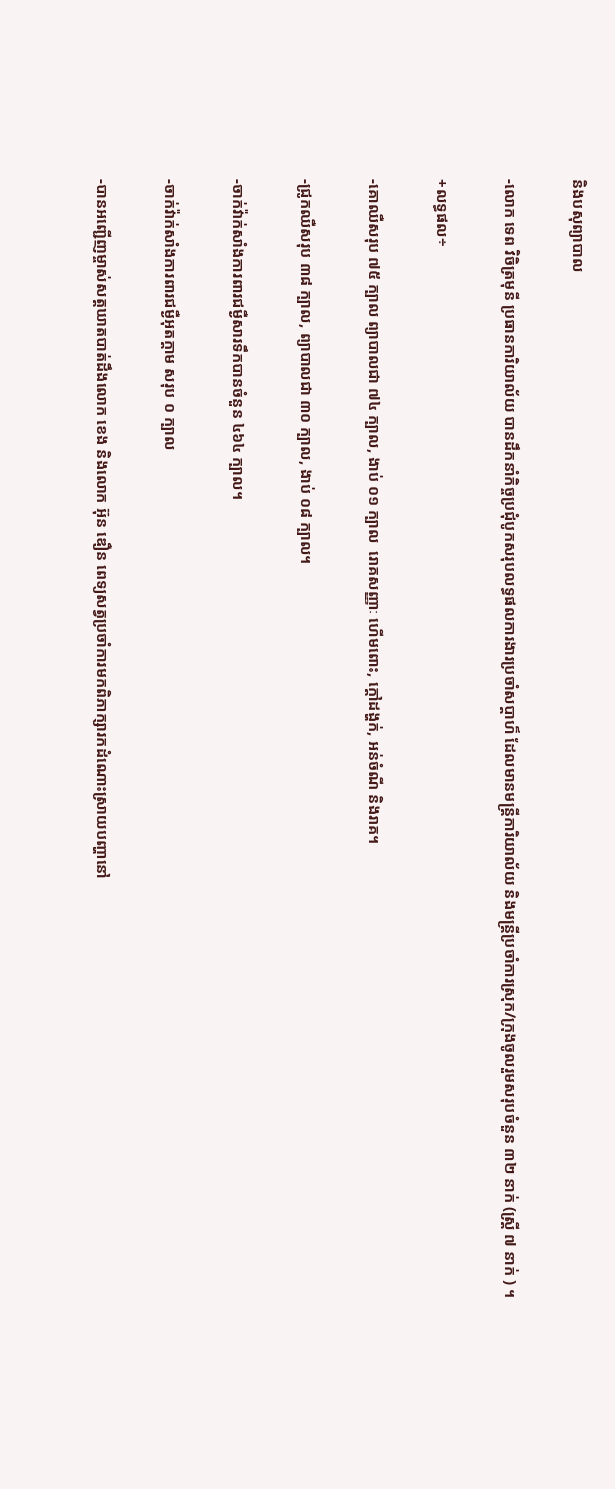និងបសុព្យាបាល

-លោក ទេព វិចិត្រមុនី ប្រធានការិយាល័យ បានដឹកនាំកិច្ចប្រជុំបូកសរុបលទ្ធផលការងារប្រចាំសប្តាហ៏ ដែលមានមន្រ្តីការិយាល័យ និងមន្រ្តីប្រចាំការស្រុក/ក្រុងចូលរួមសរុបចំនួន ៣២ នាក់ (ស្រី្ត ៧ នាក់ ) ។

+លទ្ធផល÷

-គោឈឺសរុប ៧៥ ក្បាល ព្យាបាលជា ៧៤ ក្បាល, ងាប់ ០១ ក្បាល  រោគសញ្ញាៈ ហើមពោះ, ក្តៅដង្ហក់, អន់ចំណី និងរាគ។

-ជ្រូកឈឺសរុប ៣៨ ក្បាល, ព្យាបាលជា ៣០ ក្បាល, ងាប់ ០៨ ក្បាល។

-ចាក់វ៉ាក់សាំងការពារជម្ងឺសារទឹកបានចំនួន ៤៦៤ ក្បាល។

-ចាក់វ៉ាក់សាំងការពារជម្ងឺអុតក្តាម សរុប ០ ក្បាល

-បានអញ្ជើញម្ចាស់សត្តឃាតបាត់ដឹងលោក ខេង និងលោក អ៊ុន ឌឿន ពេទ្យសត្វប្រចាំការមកពិភាក្សារកដំណោះស្រាយបញ្ហានៅ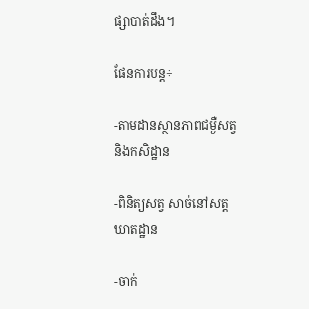ផ្សាបាត់ដឹង។

ផែនការបន្ត÷

-តាមដានស្ថានភាពជម្ងឺសត្វ និងកសិដ្ឋាន

-ពិនិត្យសត្វ សាច់នៅសត្តឃាតដ្ឋាន

-ចាក់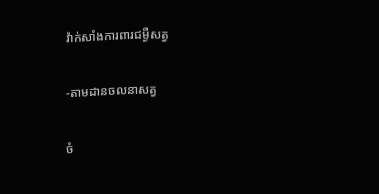វ៉ាក់សាំងការពារជម្ងឺសត្វ

-តាមដានចលនាសត្វ

ចំ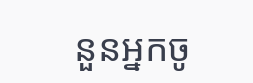នួនអ្នកចូ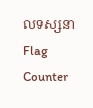លទស្សនា
Flag Counter